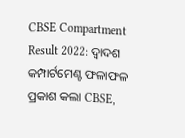CBSE Compartment Result 2022: ଦ୍ୱାଦଶ କମ୍ପାର୍ଟମେଣ୍ଟ ଫଳାଫଳ ପ୍ରକାଶ କଲା CBSE,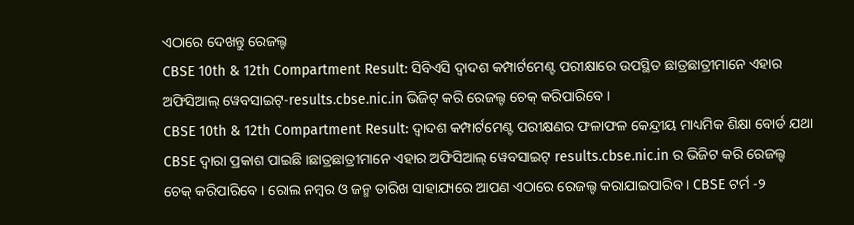ଏଠାରେ ଦେଖନ୍ତୁ ରେଜଲ୍ଟ
CBSE 10th & 12th Compartment Result: ସିବିଏସି ଦ୍ୱାଦଶ କମ୍ପାର୍ଟମେଣ୍ଟ ପରୀକ୍ଷାରେ ଉପସ୍ଥିତ ଛାତ୍ରଛାତ୍ରୀମାନେ ଏହାର ଅଫିସିଆଲ୍ ୱେବସାଇଟ୍-results.cbse.nic.in ଭିଜିଟ୍ କରି ରେଜଲ୍ଟ ଚେକ୍ କରିପାରିବେ ।
CBSE 10th & 12th Compartment Result: ଦ୍ୱାଦଶ କମ୍ପାର୍ଟମେଣ୍ଟ ପରୀକ୍ଷଣର ଫଳାଫଳ କେନ୍ଦ୍ରୀୟ ମାଧ୍ୟମିକ ଶିକ୍ଷା ବୋର୍ଡ ଯଥା CBSE ଦ୍ୱାରା ପ୍ରକାଶ ପାଇଛି ।ଛାତ୍ରଛାତ୍ରୀମାନେ ଏହାର ଅଫିସିଆଲ୍ ୱେବସାଇଟ୍ results.cbse.nic.in ର ଭିଜିଟ କରି ରେଜଲ୍ଟ ଚେକ୍ କରିପାରିବେ । ରୋଲ ନମ୍ବର ଓ ଜନ୍ମ ତାରିଖ ସାହାଯ୍ୟରେ ଆପଣ ଏଠାରେ ରେଜଲ୍ଟ କରାଯାଇପାରିବ । CBSE ଟର୍ମ -୨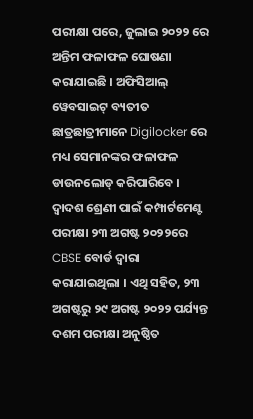ପରୀକ୍ଷା ପରେ, ଜୁଲାଇ ୨୦୨୨ ରେ ଅନ୍ତିମ ଫଳାଫଳ ଘୋଷଣା କରାଯାଇଛି । ଅଫିସିଆଲ୍ ୱେବସାଇଟ୍ ବ୍ୟତୀତ ଛାତ୍ରଛାତ୍ରୀମାନେ Digilocker ରେ ମଧ୍ୟ ସେମାନଙ୍କର ଫଳାଫଳ ଡାଉନଲୋଡ୍ କରିପାରିବେ ।
ଦ୍ୱାଦଶ ଶ୍ରେଣୀ ପାଇଁ କମ୍ପାର୍ଟମେଣ୍ଟ ପରୀକ୍ଷା ୨୩ ଅଗଷ୍ଟ ୨୦୨୨ରେ CBSE ବୋର୍ଡ ଦ୍ୱାରା କରାଯାଇଥିଲା । ଏଥି ସହିତ, ୨୩ ଅଗଷ୍ଟରୁ ୨୯ ଅଗଷ୍ଟ ୨୦୨୨ ପର୍ଯ୍ୟନ୍ତ ଦଶମ ପରୀକ୍ଷା ଅନୁଷ୍ଠିତ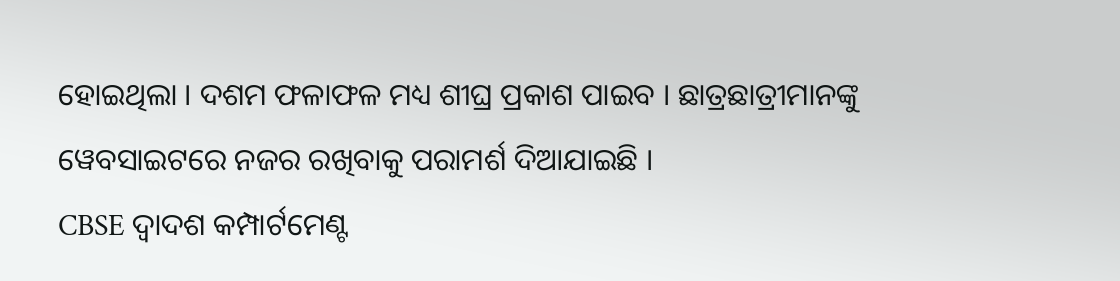ହୋଇଥିଲା । ଦଶମ ଫଳାଫଳ ମଧ୍ୟ ଶୀଘ୍ର ପ୍ରକାଶ ପାଇବ । ଛାତ୍ରଛାତ୍ରୀମାନଙ୍କୁ ୱେବସାଇଟରେ ନଜର ରଖିବାକୁ ପରାମର୍ଶ ଦିଆଯାଇଛି ।
CBSE ଦ୍ୱାଦଶ କମ୍ପାର୍ଟମେଣ୍ଟ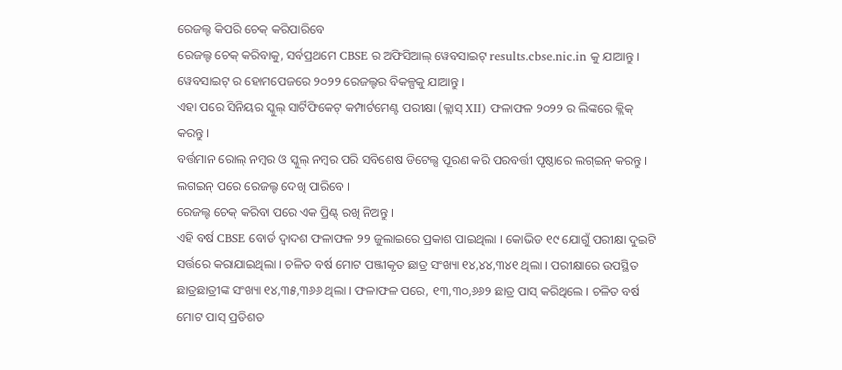ରେଜଲ୍ଟ କିପରି ଚେକ୍ କରିପାରିବେ
ରେଜଲ୍ଟ ଚେକ୍ କରିବାକୁ, ସର୍ବପ୍ରଥମେ CBSE ର ଅଫିସିଆଲ୍ ୱେବସାଇଟ୍ results.cbse.nic.in କୁ ଯାଆନ୍ତୁ ।
ୱେବସାଇଟ୍ ର ହୋମପେଜରେ ୨୦୨୨ ରେଜଲ୍ଟର ବିକଳ୍ପକୁ ଯାଆନ୍ତୁ ।
ଏହା ପରେ ସିନିୟର ସ୍କୁଲ୍ ସାର୍ଟିଫିକେଟ୍ କମ୍ପାର୍ଟମେଣ୍ଟ ପରୀକ୍ଷା (କ୍ଲାସ୍ XII) ଫଳାଫଳ ୨୦୨୨ ର ଲିଙ୍କରେ କ୍ଲିକ୍ କରନ୍ତୁ ।
ବର୍ତ୍ତମାନ ରୋଲ୍ ନମ୍ବର ଓ ସ୍କୁଲ୍ ନମ୍ବର ପରି ସବିଶେଷ ଡିଟେଲ୍ସ ପୂରଣ କରି ପରବର୍ତ୍ତୀ ପୃଷ୍ଠାରେ ଲଗ୍ଇନ୍ କରନ୍ତୁ ।
ଲଗଇନ୍ ପରେ ରେଜଲ୍ଟ ଦେଖି ପାରିବେ ।
ରେଜଲ୍ଟ ଚେକ୍ କରିବା ପରେ ଏକ ପ୍ରିଣ୍ଟ୍ ରଖି ନିଅନ୍ତୁ ।
ଏହି ବର୍ଷ CBSE ବୋର୍ଡ ଦ୍ୱାଦଶ ଫଳାଫଳ ୨୨ ଜୁଲାଇରେ ପ୍ରକାଶ ପାଇଥିଲା । କୋଭିଡ ୧୯ ଯୋଗୁଁ ପରୀକ୍ଷା ଦୁଇଟି ସର୍ତ୍ତରେ କରାଯାଇଥିଲା । ଚଳିତ ବର୍ଷ ମୋଟ ପଞ୍ଜୀକୃତ ଛାତ୍ର ସଂଖ୍ୟା ୧୪,୪୪,୩୪୧ ଥିଲା । ପରୀକ୍ଷାରେ ଉପସ୍ଥିତ ଛାତ୍ରଛାତ୍ରୀଙ୍କ ସଂଖ୍ୟା ୧୪,୩୫,୩୬୬ ଥିଲା । ଫଳାଫଳ ପରେ, ୧୩,୩୦,୬୬୨ ଛାତ୍ର ପାସ୍ କରିଥିଲେ । ଚଳିତ ବର୍ଷ ମୋଟ ପାସ୍ ପ୍ରତିଶତ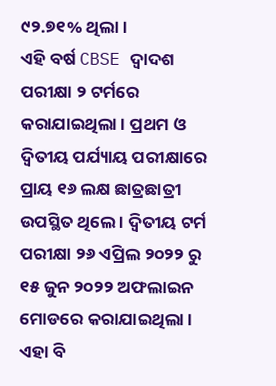୯୨.୭୧% ଥିଲା ।
ଏହି ବର୍ଷ CBSE ଦ୍ୱାଦଶ ପରୀକ୍ଷା ୨ ଟର୍ମରେ କରାଯାଇଥିଲା । ପ୍ରଥମ ଓ ଦ୍ୱିତୀୟ ପର୍ଯ୍ୟାୟ ପରୀକ୍ଷାରେ ପ୍ରାୟ ୧୬ ଲକ୍ଷ ଛାତ୍ରଛାତ୍ରୀ ଉପସ୍ଥିତ ଥିଲେ । ଦ୍ୱିତୀୟ ଟର୍ମ ପରୀକ୍ଷା ୨୬ ଏପ୍ରିଲ ୨୦୨୨ ରୁ ୧୫ ଜୁନ ୨୦୨୨ ଅଫଲାଇନ ମୋଡରେ କରାଯାଇଥିଲା ।
ଏହା ବି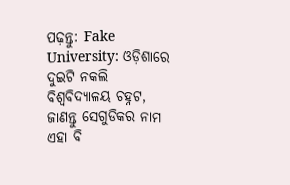ପଢ଼ନ୍ତୁ: Fake University: ଓଡ଼ିଶାରେ ଦୁଇଟି ନକଲି ବିଶ୍ୱବିଦ୍ୟାଳୟ ଚହ୍ନଟ, ଜାଣନ୍ତୁ ସେଗୁଡିକର ନାମ
ଏହା ବି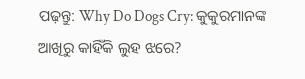ପଢ଼ନ୍ତୁ: Why Do Dogs Cry: କୁକୁରମାନଙ୍କ ଆଖିରୁ କାହିଁକି ଲୁହ ଝରେ?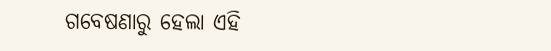ଗବେଷଣାରୁ ହେଲା ଏହି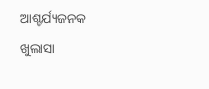ଆଶ୍ଚର୍ଯ୍ୟଜନକ ଖୁଲାସା